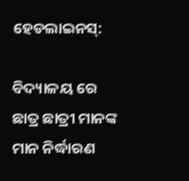ହେଡଲାଇନସ୍:

ବିଦ୍ୟାଳୟ ରେ ଛାତ୍ର ଛାତ୍ରୀ ମାନଙ୍କ ମାନ ନିର୍ଦ୍ଧାରଣ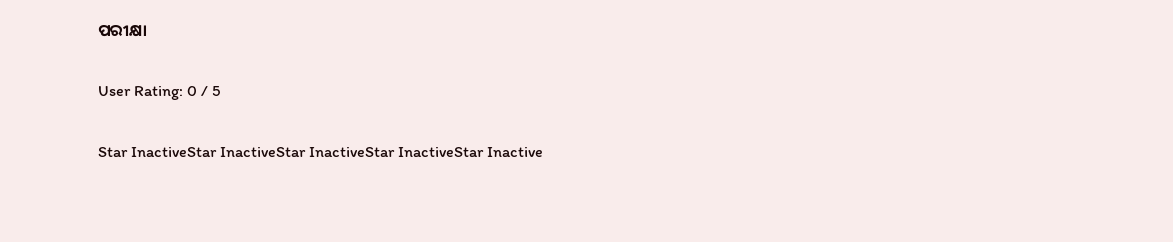ପରୀକ୍ଷା

User Rating: 0 / 5

Star InactiveStar InactiveStar InactiveStar InactiveStar Inactive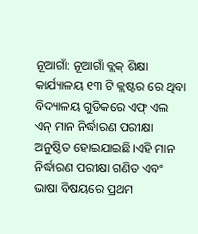ନୂଆଗାଁ: ନୂଆଗାଁ ବ୍ଲକ୍ ଶିକ୍ଷା କାର୍ଯ୍ୟାଳୟ ୧୩ ଟି କ୍ଲଷ୍ଟର ରେ ଥିବା ବିଦ୍ୟାଳୟ ଗୁଡିକରେ ଏଫ୍ ଏଲ ଏନ୍ ମାନ ନିର୍ଦ୍ଧାରଣ ପରୀକ୍ଷା ଅନୁଷ୍ଠିତ ହୋଇଯାଇଛି।ଏହି ମାନ ନିର୍ଦ୍ଧାରଣ ପରୀକ୍ଷା ଗଣିତ ଏବଂ ଭାଷା ବିଷୟରେ ପ୍ରଥମ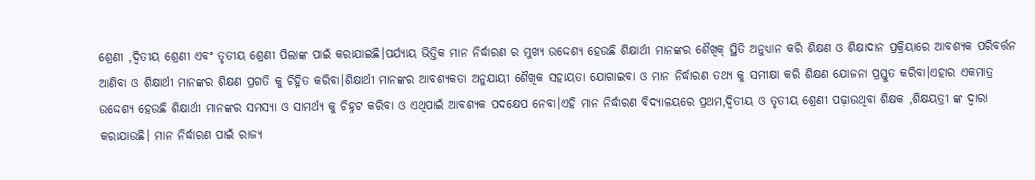ଶ୍ରେଣୀ ,ଦ୍ଵିତୀୟ ଶ୍ରେଣୀ ଏବଂ ତୃତୀୟ ଶ୍ରେଣୀ ପିଲାଙ୍କ ପାଇଁ କରାଯାଇଛି।ପର୍ଯ୍ୟାୟ ଭିତ୍ତିକ ମାନ ନିର୍ଦ୍ଧାରଣ ର ମୁଖ୍ୟ ଉଦ୍ଦେଶ୍ୟ ହେଉଛି ଶିକ୍ଷାର୍ଥୀ ମାନଙ୍କର ଶୈଖିକ୍ ସ୍ଥିତି ଅନୁଧ୍ୟାନ କରି ଶିକ୍ଷଣ ଓ ଶିକ୍ଷାଦାନ ପ୍ରକ୍ରିୟାରେ ଆବଶ୍ୟକ ପରିବର୍ତ୍ତନ ଆଣିବା ଓ ଶିକ୍ଷାର୍ଥୀ ମାନଙ୍କର ଶିକ୍ଷଣ ପ୍ରଗତି କୁ ଚିହ୍ନିତ କରିବା।ଶିକ୍ଷାର୍ଥୀ ମାନଙ୍କର ଆବଶ୍ୟକତା ଅନୁଯାୟୀ ଶୈଖିକ ସହାୟତା ଯୋଗାଇବା ଓ ମାନ ନିର୍ଦ୍ଧାରଣ ତଥ୍ୟ କୁ ସମୀକ୍ଷା କରି ଶିକ୍ଷଣ ଯୋଜନା ପ୍ରସ୍ତୁତ କରିବା।ଏହାର ଏକମାତ୍ର ଉଦ୍ଦେଶ୍ୟ ହେଉଛି ଶିକ୍ଷାର୍ଥୀ ମାନଙ୍କର ସମସ୍ୟା ଓ ସାମର୍ଥ୍ୟ କୁ ଚିହ୍ନଟ କରିବା ଓ ଏଥିପାଇଁ ଆବଶ୍ୟକ ପଦକ୍ଷେପ ନେବା।ଏହି ମାନ ନିର୍ଦ୍ଧାରଣ ବିଦ୍ୟାଳୟରେ ପ୍ରଥମ,ଦ୍ଵିତୀୟ ଓ ତୃତୀୟ ଶ୍ରେଣୀ ପଢ଼ାଉଥିବା ଶିକ୍ଷକ ,ଶିକ୍ଷୟତ୍ରୀ ଙ୍କ ଦ୍ଵାରା କରାଯାଉଛି। ମାନ ନିର୍ଦ୍ଧାରଣ ପାଇଁ ରାଜ୍ୟ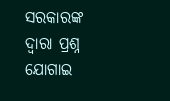ସରକାରଙ୍କ ଦ୍ଵାରା ପ୍ରଶ୍ନ ଯୋଗାଇ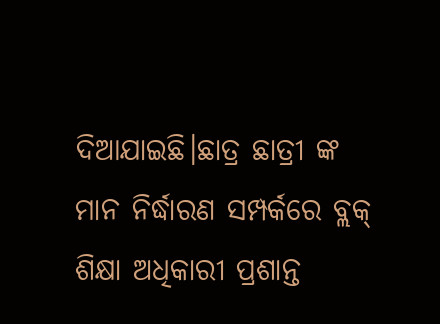ଦିଆଯାଇଛି।ଛାତ୍ର ଛାତ୍ରୀ ଙ୍କ ମାନ ନିର୍ଦ୍ଧାରଣ ସମ୍ପର୍କରେ ବ୍ଲକ୍ ଶିକ୍ଷା ଅଧିକାରୀ ପ୍ରଶାନ୍ତ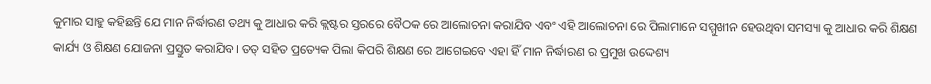କୁମାର ସାହୁ କହିଛନ୍ତି ଯେ ମାନ ନିର୍ଦ୍ଧାରଣ ତଥ୍ୟ କୁ ଆଧାର କରି କ୍ଲଷ୍ଟର ସ୍ତରରେ ବୈଠକ ରେ ଆଲୋଚନା କରାଯିବ ଏବଂ ଏହି ଆଲୋଚନା ରେ ପିଲାମାନେ ସମ୍ମୁଖୀନ ହେଉଥିବା ସମସ୍ୟା କୁ ଆଧାର କରି ଶିକ୍ଷଣ କାର୍ଯ୍ୟ ଓ ଶିକ୍ଷଣ ଯୋଜନା ପ୍ରସ୍ତୁତ କରାଯିବ। ତତ୍ ସହିତ ପ୍ରତ୍ୟେକ ପିଲା କିପରି ଶିକ୍ଷଣ ରେ ଆଗେଇବେ ଏହା ହିଁ ମାନ ନିର୍ଦ୍ଧାରଣ ର ପ୍ରମୁଖ ଉଦ୍ଦେଶ୍ୟ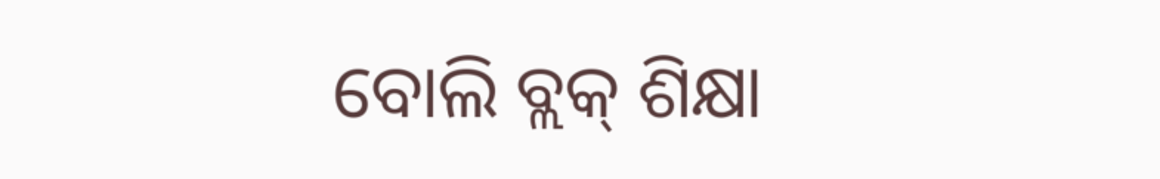ବୋଲି ବ୍ଲକ୍ ଶିକ୍ଷା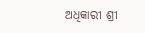ଅଧିକାରୀ ଶ୍ରୀ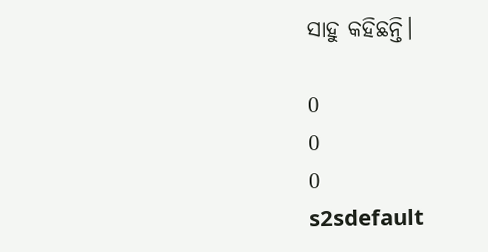ସାହୁ କହିଛନ୍ତି।

0
0
0
s2sdefault